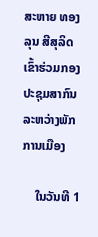ສະຫາຍ ທອງລຸນ ສີສຸລິດ ເຂົ້າຮ່ວມກອງປະຊຸມສາກົນລະຫວ່າງພັກການເມືອງ

    ໃນວັນທີ 1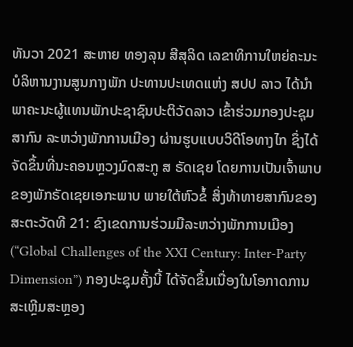ທັນວາ 2021 ສະຫາຍ ທອງລຸນ ສີສຸລິດ ເລຂາທິການໃຫຍ່ຄະນະບໍລິຫານງານສູນກາງພັກ ປະທານປະເທດແຫ່ງ ສປປ ລາວ ໄດ້ນໍາພາຄະນະຜູ້ແທນພັກປະຊາຊົນປະຕິວັດລາວ ເຂົ້າຮ່ວມກອງປະຊຸມສາກົນ ລະຫວ່າງພັກການເມືອງ ຜ່ານຮູບແບບວິດີໂອທາງໄກ ຊຶ່ງໄດ້ຈັດຂຶ້ນທີ່ນະຄອນຫຼວງມົດສະກູ ສ ຣັດເຊຍ ໂດຍການເປັນເຈົ້າພາບຂອງພັກຣັດເຊຍເອກະພາບ ພາຍໃຕ້ຫົວຂໍ້ ສິ່ງທ້າທາຍສາກົນຂອງສະຕະວັດທີ 21: ຂົງເຂດການຮ່ວມມືລະຫວ່າງພັກການເມືອງ (“Global Challenges of the XXI Century: Inter-Party Dimension”) ກອງປະຊຸມຄັ້ງນີ້ ໄດ້ຈັດຂຶ້ນເນື່ອງໃນໂອກາດການສະເຫຼີມສະຫຼອງ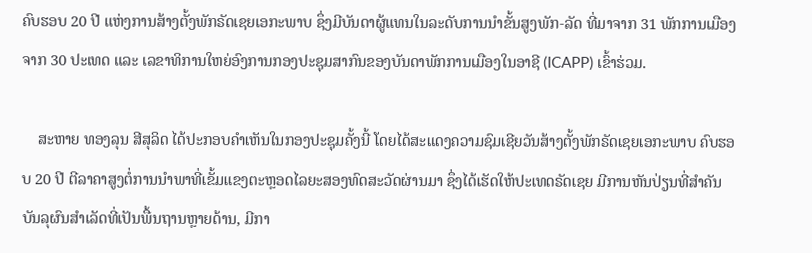ຄົບຮອບ 20 ປີ ແຫ່ງການສ້າງຕັ້ງພັກຣັດເຊຍເອກະພາບ ຊຶ່ງມີບັນດາຜູ້ແທນໃນລະດັບການນໍາຂັ້ນສູງພັກ-ລັດ ທີ່ມາຈາກ 31 ພັກການເມືອງ ຈາກ 30 ປະເທດ ແລະ ເລຂາທິການໃຫຍ່ອົງການກອງປະຊຸມສາກົນຂອງບັນດາພັກການເມືອງໃນອາຊີ (ICAPP) ເຂົ້າຮ່ວມ.

    ສະຫາຍ ທອງລຸນ ສີສຸລິດ ໄດ້ປະກອບຄຳເຫັນໃນກອງປະຊຸມຄັ້ງນີ້ ໂດຍໄດ້ສະແດງຄວາມຊົມເຊີຍວັນສ້າງຕັ້ງພັກຣັດເຊຍເອກະພາບ ຄົບຮອບ 20 ປີ ຕີລາຄາສູງຕໍ່ການນໍາພາທີ່ເຂັ້ມແຂງຕະຫຼອດໄລຍະສອງທົດສະວັດຜ່ານມາ ຊຶ່ງໄດ້ເຮັດໃຫ້ປະເທດຣັດເຊຍ ມີການຫັນປ່ຽນທີ່ສໍາຄັນ ບັນລຸຜົນສໍາເລັດທີ່ເປັນພື້ນຖານຫຼາຍດ້ານ, ມີກາ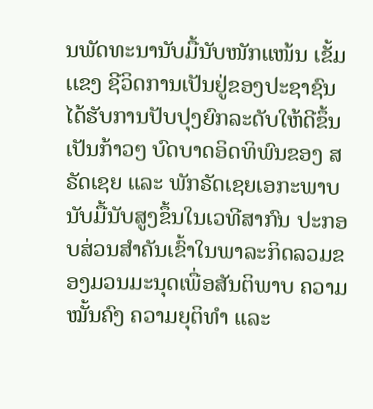ນພັດທະນານັບມື້ນັບໜັກແໜ້ນ ເຂັ້ມເເຂງ ຊີວິດການເປັນຢູ່ຂອງປະຊາຊົນໄດ້ຮັບການປັບປຸງຍົກລະດັບໃຫ້ດີຂຶ້ນເປັນກ້າວໆ ບົດບາດອິດທິພົນຂອງ ສ ຣັດເຊຍ ແລະ ພັກຣັດເຊຍເອກະພາບ ນັບມື້ນັບສູງຂຶ້ນໃນເວທີສາກົນ ປະກອບສ່ວນສໍາຄັນເຂົ້າໃນພາລະກິດລວມຂອງມວນມະນຸດເພື່ອສັນຕິພາບ ຄວາມໝັ້ນຄົງ ຄວາມຍຸຕິທໍາ ແລະ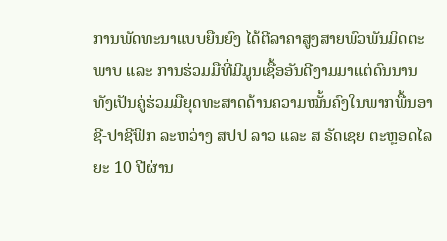ການພັດທະນາແບບຍືນຍົງ ໄດ້ຕີລາຄາສູງສາຍພົວພັນມິດຕະພາບ ແລະ ການຮ່ວມມືທີ່ມີມູນເຊື້ອອັນດີງາມມາແຕ່ດົນນານ ທັງເປັນຄູ່ຮ່ວມມືຍຸດທະສາດດ້ານຄວາມໝັ້ນຄົງໃນພາກພື້ນອາຊີ-ປາຊີຟິກ ລະຫວ່າງ ສປປ ລາວ ແລະ ສ ຣັດເຊຍ ຕະຫຼອດໄລຍະ 10 ປີຜ່ານ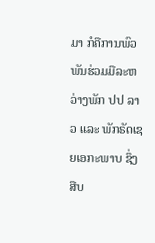ມາ ກໍຄືການພົວພັນຮ່ວມມືລະຫວ່າງພັກ ປປ ລາວ ແລະ ພັກຣັດເຊຍເອກະພາບ ຊຶ່ງສືບ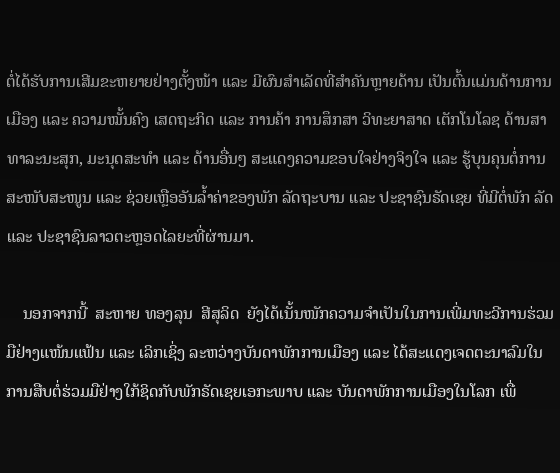ຕໍ່ໄດ້ຮັບການເສີມຂະຫຍາຍຢ່າງຕັ້ງໜ້າ ແລະ ມີຜົນສຳເລັດທີ່ສຳຄັນຫຼາຍດ້ານ ເປັນຕົ້ນແມ່ນດ້ານການເມືອງ ແລະ ຄວາມໝັ້ນຄົງ ເສດຖະກິດ ແລະ ການຄ້າ ການສຶກສາ ວິທະຍາສາດ ເຕັກໂນໂລຊ ດ້ານສາທາລະນະສຸກ, ມະນຸດສະທໍາ ແລະ ດ້ານອື່ນໆ ສະແດງຄວາມຂອບໃຈຢ່າງຈິງໃຈ ແລະ ຮູ້ບຸນຄຸນຕໍ່ການສະໜັບສະໜູນ ແລະ ຊ່ວຍເຫຼືອອັນລໍ້າຄ່າຂອງພັກ ລັດຖະບານ ແລະ ປະຊາຊົນຣັດເຊຍ ທີ່ມີຕໍ່ພັກ ລັດ ແລະ ປະຊາຊົນລາວຕະຫຼອດໄລຍະທີ່ຜ່ານມາ.

    ນອກຈາກນີ້  ສະຫາຍ ທອງລຸນ  ສີສຸລິດ  ຍັງໄດ້ເນັ້ນໜັກຄວາມຈໍາເປັນໃນການເພີ່ມທະວີການຮ່ວມມືຢ່າງແໜ້ນແຟ້ນ ແລະ ເລິກເຊິ່ງ ລະຫວ່າງບັນດາພັກການເມືອງ ແລະ ໄດ້ສະແດງເຈດຕະນາລົມໃນການສືບຕໍ່ຮ່ວມມືຢ່າງໃກ້ຊິດກັບພັກຣັດເຊຍເອກະພາບ ແລະ ບັນດາພັກການເມືອງໃນໂລກ ເພື່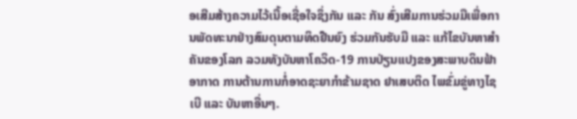ອເສີມສ້າງຄວາມໄວ້ເນື້ອເຊື່ອໃຈຊຶ່ງກັນ ແລະ ກັນ ສົ່ງເສີມການຮ່ວມມືເພື່ອການພັດທະນາຢ່າງສົມດຸນຕາມທິດຢືນຍົງ ຮ່ວມກັນຮັບມື ແລະ ແກ້ໄຂບັນຫາສໍາຄັນຂອງໂລກ ລວມທັງບັນຫາໂຄວິດ-19 ການປ່ຽນແປງຂອງສະພາບດິນຟ້າອາກາດ ການຕ້ານການກໍ່ອາດຊະຍາກໍາຂ້າມຊາດ ຢາເສບຕິດ ໄພຂົ່ມຂູ່ທາງໄຊເບີ ແລະ ບັນຫາອື່ນໆ.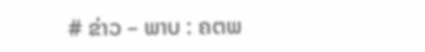# ຂ່າວ – ພາບ : ຄຕພ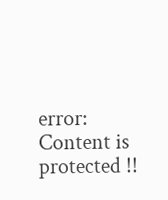error: Content is protected !!